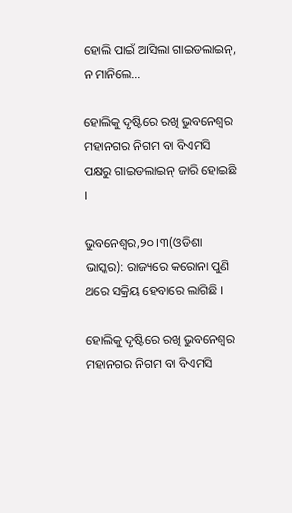ହୋଲି ପାଇଁ ଆସିଲା ଗାଇଡଲାଇନ୍, ନ ମାନିଲେ…

ହୋଲିକୁ ଦୃଷ୍ଟିରେ ରଖି ଭୁବନେଶ୍ୱର ମହାନଗର ନିଗମ ବା ବିଏମସି ପକ୍ଷରୁ ଗାଇଡଲାଇନ୍ ଜାରି ହୋଇଛି ।

ଭୁବନେଶ୍ୱର,୨୦ ।୩(ଓଡିଶା ଭାସ୍କର): ରାଜ୍ୟରେ କରୋନା ପୁଣି ଥରେ ସକ୍ରିୟ ହେବାରେ ଲାଗିଛି ।

ହୋଲିକୁ ଦୃଷ୍ଟିରେ ରଖି ଭୁବନେଶ୍ୱର ମହାନଗର ନିଗମ ବା ବିଏମସି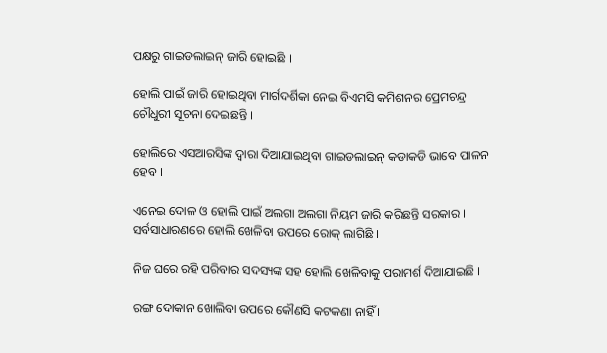ପକ୍ଷରୁ ଗାଇଡଲାଇନ୍ ଜାରି ହୋଇଛି ।

ହୋଲି ପାଇଁ ଜାରି ହୋଇଥିବା ମାର୍ଗଦର୍ଶିକା ନେଇ ବିଏମସି କମିଶନର ପ୍ରେମଚନ୍ଦ୍ର ଚୌଧୁରୀ ସୂଚନା ଦେଇଛନ୍ତି ।

ହୋଲିରେ ଏସଆରସିଙ୍କ ଦ୍ୱାରା ଦିଆଯାଇଥିବା ଗାଇଡଲାଇନ୍ କଡାକଡି ଭାବେ ପାଳନ ହେବ ।

ଏନେଇ ଦୋଳ ଓ ହୋଲି ପାଇଁ ଅଲଗା ଅଲଗା ନିୟମ ଜାରି କରିଛନ୍ତି ସରକାର । ସର୍ବସାଧାରଣରେ ହୋଲି ଖେଳିବା ଉପରେ ରୋକ୍ ଲାଗିଛି ।

ନିଜ ଘରେ ରହି ପରିବାର ସଦସ୍ୟଙ୍କ ସହ ହୋଲି ଖେଳିବାକୁ ପରାମର୍ଶ ଦିଆଯାଇଛି ।

ରଙ୍ଗ ଦୋକାନ ଖୋଲିବା ଉପରେ କୌଣସି କଟକଣା ନାହିଁ ।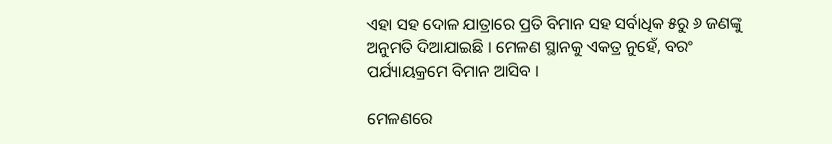ଏହା ସହ ଦୋଳ ଯାତ୍ରାରେ ପ୍ରତି ବିମାନ ସହ ସର୍ବାଧିକ ୫ରୁ ୬ ଜଣଙ୍କୁ ଅନୁମତି ଦିଆଯାଇଛି । ମେଳଣ ସ୍ଥାନକୁ ଏକତ୍ର ନୁହେଁ, ବରଂ ପର୍ଯ୍ୟାୟକ୍ରମେ ବିମାନ ଆସିବ ।

ମେଳଣରେ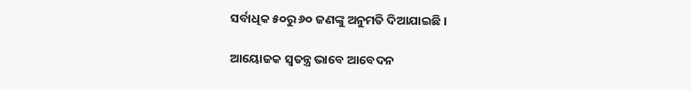ସର୍ବାଧିକ ୫୦ରୁ ୬୦ ଜଣଙ୍କୁ ଅନୁମତି ଦିଆଯାଇଛି ।

ଆୟୋଜକ ସ୍ୱତନ୍ତ୍ର ଭାବେ ଆବେଦନ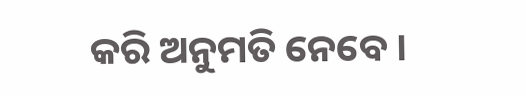କରି ଅନୁମତି ନେବେ ।